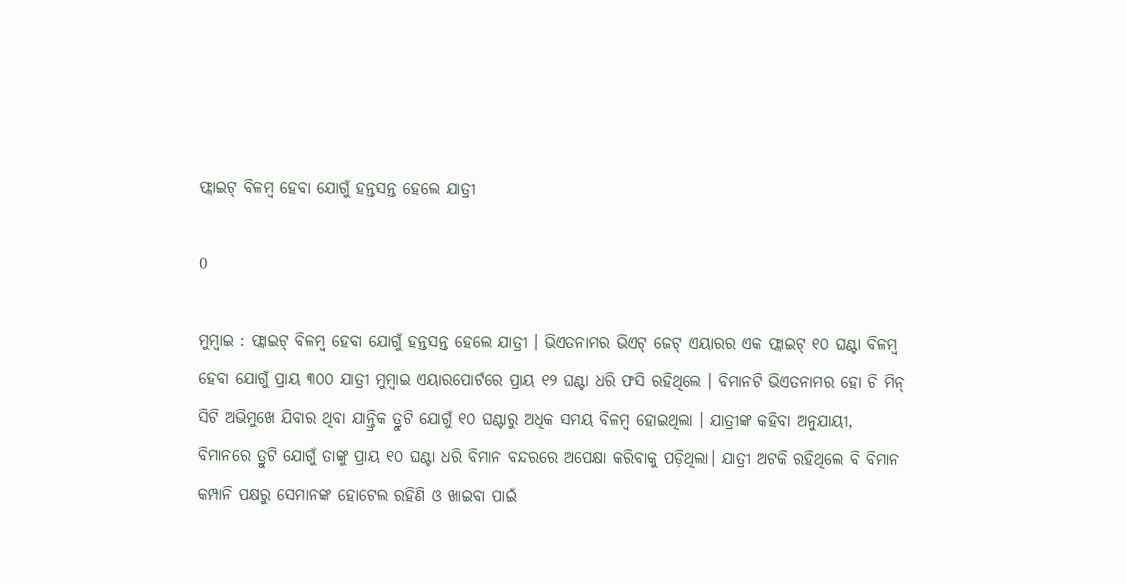ଫ୍ଲାଇଟ୍ ବିଳମ୍ବ ହେବା ଯୋଗୁଁ ହନ୍ତସନ୍ତ ହେଲେ ଯାତ୍ରୀ

0

ମୁମ୍ବାଇ : ଫ୍ଲାଇଟ୍ ବିଳମ୍ବ ହେବା ଯୋଗୁଁ ହନ୍ତସନ୍ତ ହେଲେ ଯାତ୍ରୀ । ଭିଏତନାମର ଭିଏଟ୍ ଜେଟ୍ ଏୟାରର ଏକ ଫ୍ଲାଇଟ୍ ୧୦ ଘଣ୍ଟା ବିଳମ୍ବ ହେବା ଯୋଗୁଁ ପ୍ରାୟ ୩୦୦ ଯାତ୍ରୀ ମୁମ୍ବାଇ ଏୟାରପୋର୍ଟରେ ପ୍ରାୟ ୧୨ ଘଣ୍ଟା ଧରି ଫସି ରହିଥିଲେ । ବିମାନଟି ଭିଏତନାମର ହୋ ଚି ମିନ୍ ସିଟି ଅଭିମୁଖେ ଯିବାର ଥିବା ଯାନ୍ତ୍ରିକ ତ୍ରୁଟି ଯୋଗୁଁ ୧୦ ଘଣ୍ଟାରୁ ଅଧିକ ସମୟ ବିଳମ୍ବ ହୋଇଥିଲା । ଯାତ୍ରୀଙ୍କ କହିବା ଅନୁଯାୟୀ, ବିମାନରେ ତ୍ରୁଟି ଯୋଗୁଁ ତାଙ୍କୁ ପ୍ରାୟ ୧୦ ଘଣ୍ଟା ଧରି ବିମାନ ବନ୍ଦରରେ ଅପେକ୍ଷା କରିବାକୁ ପଡ଼ିଥିଲା। ଯାତ୍ରୀ ଅଟକି ରହିଥିଲେ ବି ବିମାନ କମ୍ପାନି ପକ୍ଷରୁ ସେମାନଙ୍କ ହୋଟେଲ ରହିଣି ଓ ଖାଇବା ପାଇଁ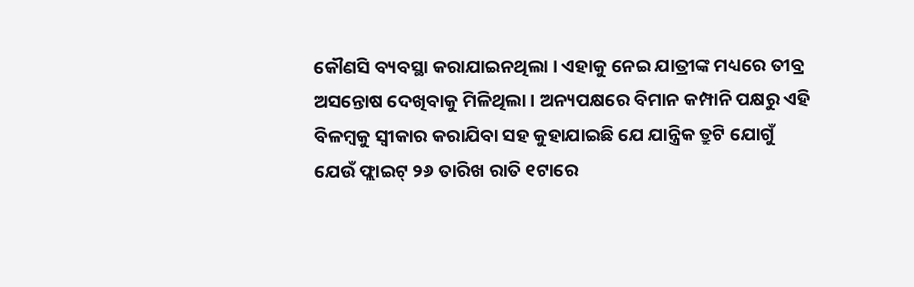କୌଣସି ବ୍ୟବସ୍ଥା କରାଯାଇନଥିଲା । ଏହାକୁ ନେଇ ଯାତ୍ରୀଙ୍କ ମଧ୍ୟରେ ତୀବ୍ର ଅସନ୍ତୋଷ ଦେଖିବାକୁ ମିଳିଥିଲା । ଅନ୍ୟପକ୍ଷରେ ବିମାନ କମ୍ପାନି ପକ୍ଷରୁ ଏହି ବିଳମ୍ବକୁ ସ୍ବୀକାର କରାଯିବା ସହ କୁହାଯାଇଛି ଯେ ଯାନ୍ତ୍ରିକ ତ୍ରୁଟି ଯୋଗୁଁ ଯେଉଁ ଫ୍ଲାଇଟ୍ ୨୬ ତାରିଖ ରାତି ୧ଟାରେ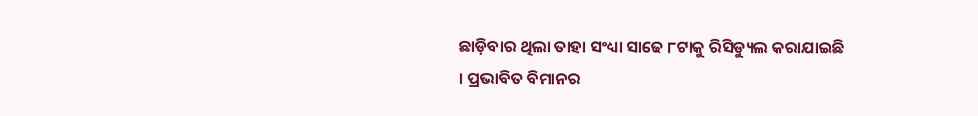ଛାଡ଼ିବାର ଥିଲା ତାହା ସଂଧ୍ୟା ସାଢେ ୮ଟାକୁ ରିସିଡ୍ୟୁଲ କରାଯାଇଛି । ପ୍ରଭାବିତ ବିମାନର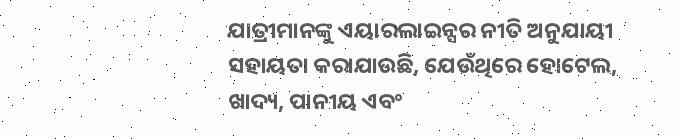ଯାତ୍ରୀମାନଙ୍କୁ ଏୟାରଲାଇନ୍ସର ନୀତି ଅନୁଯାୟୀ ସହାୟତା କରାଯାଉଛି, ଯେଉଁଥିରେ ହୋଟେଲ, ଖାଦ୍ୟ, ପାନୀୟ ଏବଂ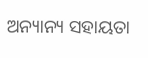ଅନ୍ୟାନ୍ୟ ସହାୟତା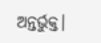ଅନ୍ତର୍ଭୁକ୍ତ।